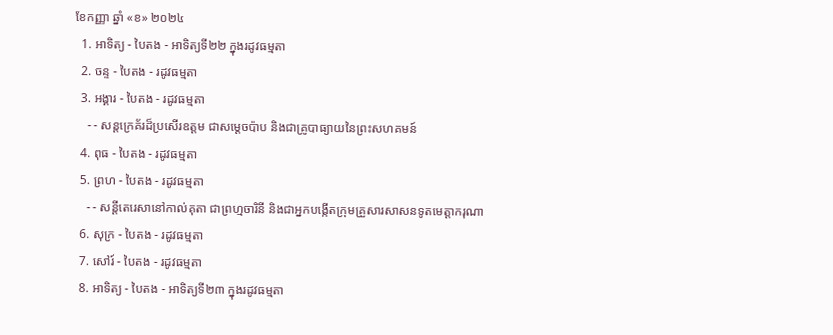ខែកញ្ញា ឆ្នាំ «ខ» ២០២៤
  1. អាទិត្យ - បៃតង - អាទិត្យទី២២ ក្នុងរដូវធម្មតា
  2. ចន្ទ - បៃតង - រដូវធម្មតា
  3. អង្គារ - បៃតង - រដូវធម្មតា
    - - សន្តក្រេគ័រដ៏ប្រសើរឧត្តម ជាសម្ដេចប៉ាប និងជាគ្រូបាធ្យាយនៃព្រះសហគមន៍
  4. ពុធ - បៃតង - រដូវធម្មតា
  5. ព្រហ - បៃតង - រដូវធម្មតា
    - - សន្តីតេរេសានៅកាល់គុតា ជាព្រហ្មចារិនី និងជាអ្នកបង្កើតក្រុមគ្រួសារសាសនទូតមេត្ដាករុណា
  6. សុក្រ - បៃតង - រដូវធម្មតា
  7. សៅរ៍ - បៃតង - រដូវធម្មតា
  8. អាទិត្យ - បៃតង - អាទិត្យទី២៣ ក្នុងរដូវធម្មតា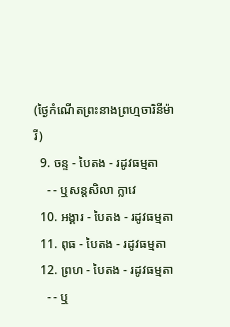(ថ្ងៃកំណើតព្រះនាងព្រហ្មចារិនីម៉ារី)
  9. ចន្ទ - បៃតង - រដូវធម្មតា
    - - ឬសន្តសិលា ក្លាវេ
  10. អង្គារ - បៃតង - រដូវធម្មតា
  11. ពុធ - បៃតង - រដូវធម្មតា
  12. ព្រហ - បៃតង - រដូវធម្មតា
    - - ឬ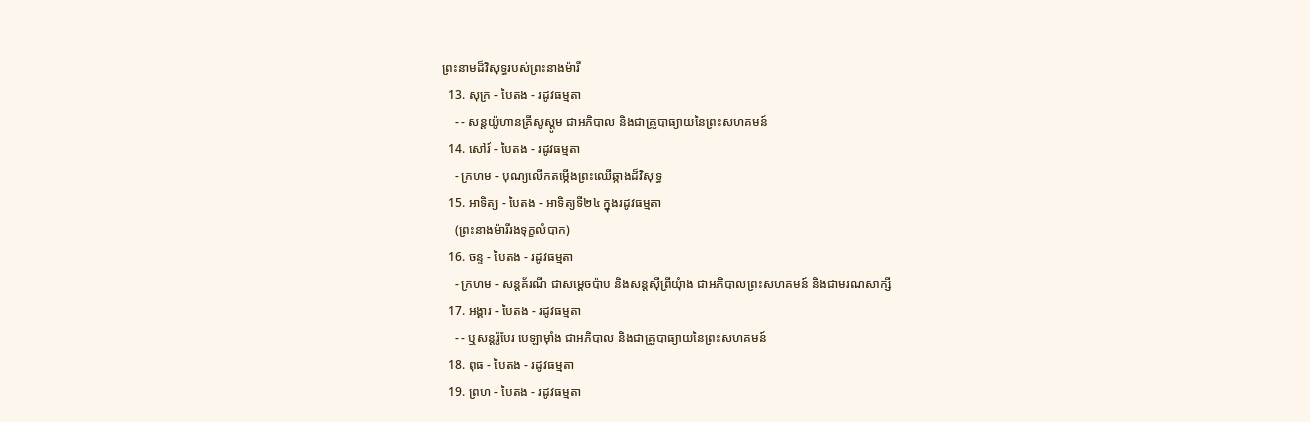ព្រះនាមដ៏វិសុទ្ធរបស់ព្រះនាងម៉ារី
  13. សុក្រ - បៃតង - រដូវធម្មតា
    - - សន្តយ៉ូហានគ្រីសូស្តូម ជាអភិបាល និងជាគ្រូបាធ្យាយនៃព្រះសហគមន៍
  14. សៅរ៍ - បៃតង - រដូវធម្មតា
    - ក្រហម - បុណ្យលើកតម្កើងព្រះឈើឆ្កាងដ៏វិសុទ្ធ
  15. អាទិត្យ - បៃតង - អាទិត្យទី២៤ ក្នុងរដូវធម្មតា
    (ព្រះនាងម៉ារីរងទុក្ខលំបាក)
  16. ចន្ទ - បៃតង - រដូវធម្មតា
    - ក្រហម - សន្តគ័រណី ជាសម្ដេចប៉ាប និងសន្តស៊ីព្រីយុំាង ជាអភិបាលព្រះសហគមន៍ និងជាមរណសាក្សី
  17. អង្គារ - បៃតង - រដូវធម្មតា
    - - ឬសន្តរ៉ូបែរ បេឡាម៉ាំង ជាអភិបាល និងជាគ្រូបាធ្យាយនៃព្រះសហគមន៍
  18. ពុធ - បៃតង - រដូវធម្មតា
  19. ព្រហ - បៃតង - រដូវធម្មតា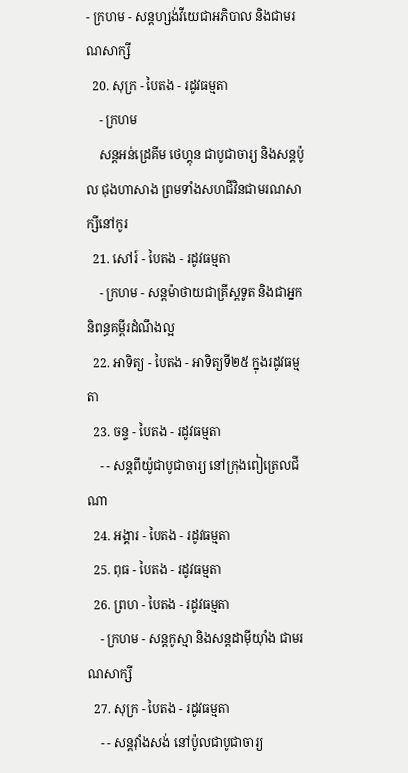- ក្រហម - សន្តហ្សង់វីយេជាអភិបាល និងជាមរណសាក្សី
  20. សុក្រ - បៃតង - រដូវធម្មតា
    - ក្រហម
    សន្តអន់ដ្រេគីម ថេហ្គុន ជាបូជាចារ្យ និងសន្តប៉ូល ជុងហាសាង ព្រមទាំងសហជីវិនជាមរណសាក្សីនៅកូរ
  21. សៅរ៍ - បៃតង - រដូវធម្មតា
    - ក្រហម - សន្តម៉ាថាយជាគ្រីស្តទូត និងជាអ្នកនិពន្ធគម្ពីរដំណឹងល្អ
  22. អាទិត្យ - បៃតង - អាទិត្យទី២៥ ក្នុងរដូវធម្មតា
  23. ចន្ទ - បៃតង - រដូវធម្មតា
    - - សន្តពីយ៉ូជាបូជាចារ្យ នៅក្រុងពៀត្រេលជីណា
  24. អង្គារ - បៃតង - រដូវធម្មតា
  25. ពុធ - បៃតង - រដូវធម្មតា
  26. ព្រហ - បៃតង - រដូវធម្មតា
    - ក្រហម - សន្តកូស្មា និងសន្តដាម៉ីយុាំង ជាមរណសាក្សី
  27. សុក្រ - បៃតង - រដូវធម្មតា
    - - សន្តវុាំងសង់ នៅប៉ូលជាបូជាចារ្យ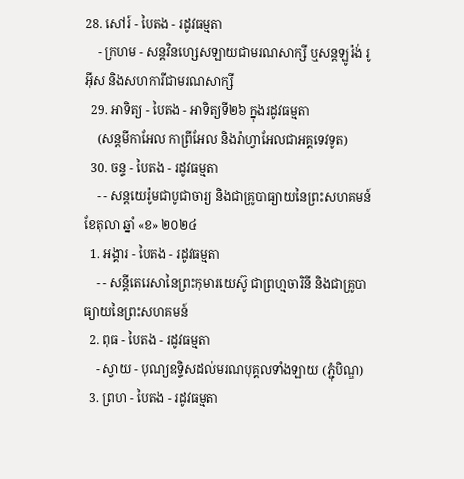28. សៅរ៍ - បៃតង - រដូវធម្មតា
    - ក្រហម - សន្តវិនហ្សេសឡាយជាមរណសាក្សី ឬសន្តឡូរ៉ង់ រូអ៊ីស និងសហការីជាមរណសាក្សី
  29. អាទិត្យ - បៃតង - អាទិត្យទី២៦ ក្នុងរដូវធម្មតា
    (សន្តមីកាអែល កាព្រីអែល និងរ៉ាហ្វាអែលជាអគ្គទេវទូត)
  30. ចន្ទ - បៃតង - រដូវធម្មតា
    - - សន្ដយេរ៉ូមជាបូជាចារ្យ និងជាគ្រូបាធ្យាយនៃព្រះសហគមន៍
ខែតុលា ឆ្នាំ «ខ» ២០២៤
  1. អង្គារ - បៃតង - រដូវធម្មតា
    - - សន្តីតេរេសានៃព្រះកុមារយេស៊ូ ជាព្រហ្មចារិនី និងជាគ្រូបាធ្យាយនៃព្រះសហគមន៍
  2. ពុធ - បៃតង - រដូវធម្មតា
    - ស្វាយ - បុណ្យឧទ្ទិសដល់មរណបុគ្គលទាំងឡាយ (ភ្ជុំបិណ្ឌ)
  3. ព្រហ - បៃតង - រដូវធម្មតា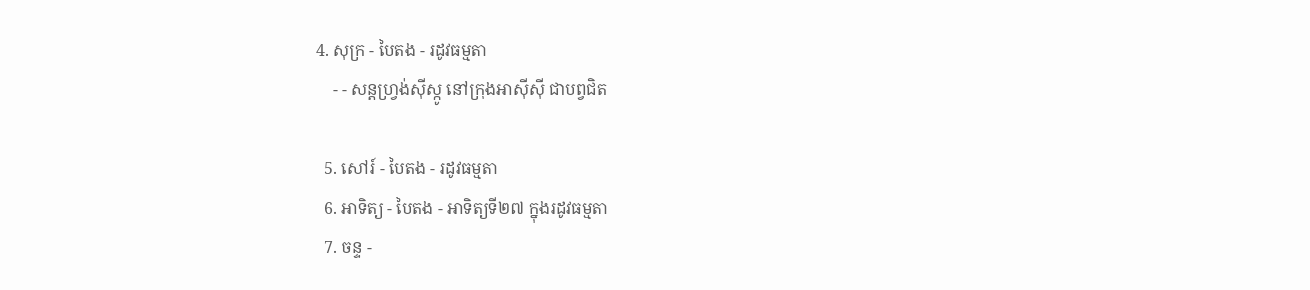4. សុក្រ - បៃតង - រដូវធម្មតា
    - - សន្តហ្វ្រង់ស៊ីស្កូ នៅក្រុងអាស៊ីស៊ី ជាបព្វជិត

  5. សៅរ៍ - បៃតង - រដូវធម្មតា
  6. អាទិត្យ - បៃតង - អាទិត្យទី២៧ ក្នុងរដូវធម្មតា
  7. ចន្ទ -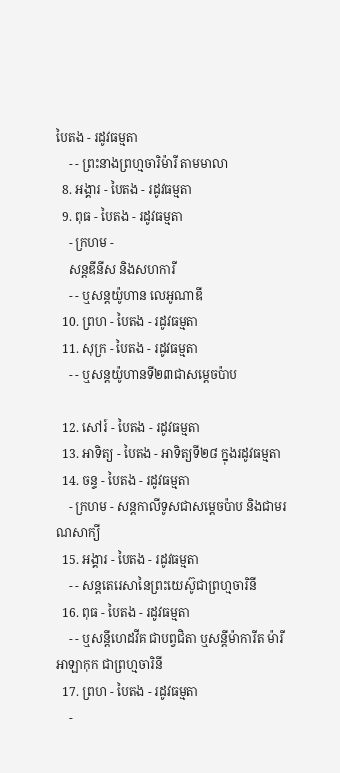បៃតង - រដូវធម្មតា
    - - ព្រះនាងព្រហ្មចារិម៉ារី តាមមាលា
  8. អង្គារ - បៃតង - រដូវធម្មតា
  9. ពុធ - បៃតង - រដូវធម្មតា
    - ក្រហម -
    សន្តឌីនីស និងសហការី
    - - ឬសន្តយ៉ូហាន លេអូណាឌី
  10. ព្រហ - បៃតង - រដូវធម្មតា
  11. សុក្រ - បៃតង - រដូវធម្មតា
    - - ឬសន្តយ៉ូហានទី២៣ជាសម្តេចប៉ាប

  12. សៅរ៍ - បៃតង - រដូវធម្មតា
  13. អាទិត្យ - បៃតង - អាទិត្យទី២៨ ក្នុងរដូវធម្មតា
  14. ចន្ទ - បៃតង - រដូវធម្មតា
    - ក្រហម - សន្ដកាលីទូសជាសម្ដេចប៉ាប និងជាមរណសាក្យី
  15. អង្គារ - បៃតង - រដូវធម្មតា
    - - សន្តតេរេសានៃព្រះយេស៊ូជាព្រហ្មចារិនី
  16. ពុធ - បៃតង - រដូវធម្មតា
    - - ឬសន្ដីហេដវីគ ជាបព្វជិតា ឬសន្ដីម៉ាការីត ម៉ារី អាឡាកុក ជាព្រហ្មចារិនី
  17. ព្រហ - បៃតង - រដូវធម្មតា
    -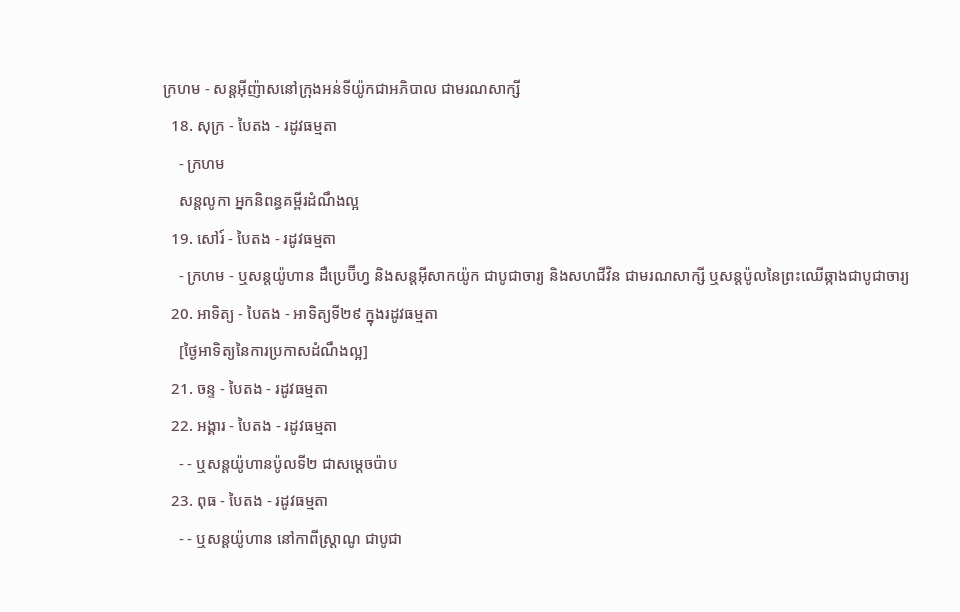ក្រហម - សន្តអ៊ីញ៉ាសនៅក្រុងអន់ទីយ៉ូកជាអភិបាល ជាមរណសាក្សី
  18. សុក្រ - បៃតង - រដូវធម្មតា
    - ក្រហម
    សន្តលូកា អ្នកនិពន្ធគម្ពីរដំណឹងល្អ
  19. សៅរ៍ - បៃតង - រដូវធម្មតា
    - ក្រហម - ឬសន្ដយ៉ូហាន ដឺប្រេប៊ីហ្វ និងសន្ដអ៊ីសាកយ៉ូក ជាបូជាចារ្យ និងសហជីវិន ជាមរណសាក្សី ឬសន្ដប៉ូលនៃព្រះឈើឆ្កាងជាបូជាចារ្យ
  20. អាទិត្យ - បៃតង - អាទិត្យទី២៩ ក្នុងរដូវធម្មតា
    [ថ្ងៃអាទិត្យនៃការប្រកាសដំណឹងល្អ]
  21. ចន្ទ - បៃតង - រដូវធម្មតា
  22. អង្គារ - បៃតង - រដូវធម្មតា
    - - ឬសន្តយ៉ូហានប៉ូលទី២ ជាសម្ដេចប៉ាប
  23. ពុធ - បៃតង - រដូវធម្មតា
    - - ឬសន្ដយ៉ូហាន នៅកាពីស្រ្ដាណូ ជាបូជា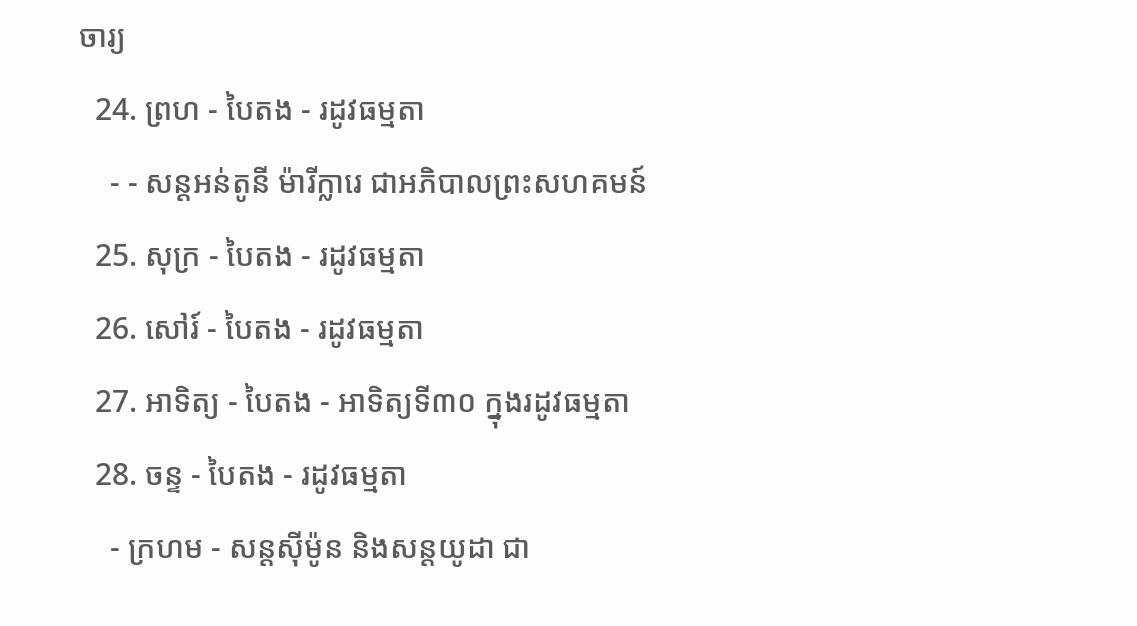ចារ្យ
  24. ព្រហ - បៃតង - រដូវធម្មតា
    - - សន្តអន់តូនី ម៉ារីក្លារេ ជាអភិបាលព្រះសហគមន៍
  25. សុក្រ - បៃតង - រដូវធម្មតា
  26. សៅរ៍ - បៃតង - រដូវធម្មតា
  27. អាទិត្យ - បៃតង - អាទិត្យទី៣០ ក្នុងរដូវធម្មតា
  28. ចន្ទ - បៃតង - រដូវធម្មតា
    - ក្រហម - សន្ដស៊ីម៉ូន និងសន្ដយូដា ជា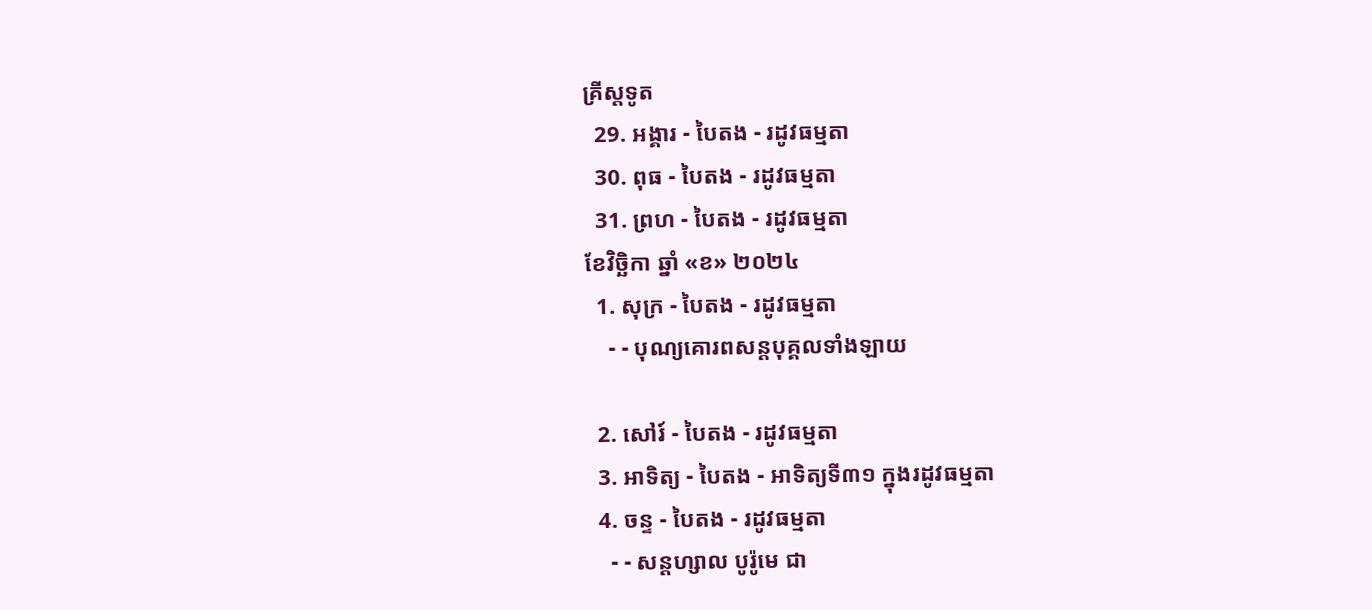គ្រីស្ដទូត
  29. អង្គារ - បៃតង - រដូវធម្មតា
  30. ពុធ - បៃតង - រដូវធម្មតា
  31. ព្រហ - បៃតង - រដូវធម្មតា
ខែវិច្ឆិកា ឆ្នាំ «ខ» ២០២៤
  1. សុក្រ - បៃតង - រដូវធម្មតា
    - - បុណ្យគោរពសន្ដបុគ្គលទាំងឡាយ

  2. សៅរ៍ - បៃតង - រដូវធម្មតា
  3. អាទិត្យ - បៃតង - អាទិត្យទី៣១ ក្នុងរដូវធម្មតា
  4. ចន្ទ - បៃតង - រដូវធម្មតា
    - - សន្ដហ្សាល បូរ៉ូមេ ជា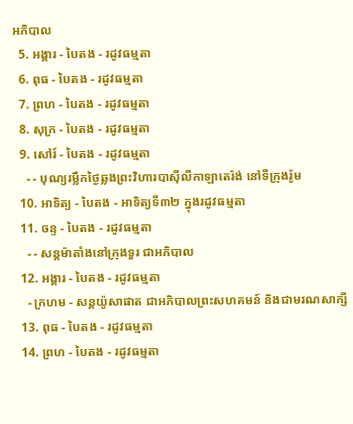អភិបាល
  5. អង្គារ - បៃតង - រដូវធម្មតា
  6. ពុធ - បៃតង - រដូវធម្មតា
  7. ព្រហ - បៃតង - រដូវធម្មតា
  8. សុក្រ - បៃតង - រដូវធម្មតា
  9. សៅរ៍ - បៃតង - រដូវធម្មតា
    - - បុណ្យរម្លឹកថ្ងៃឆ្លងព្រះវិហារបាស៊ីលីកាឡាតេរ៉ង់ នៅទីក្រុងរ៉ូម
  10. អាទិត្យ - បៃតង - អាទិត្យទី៣២ ក្នុងរដូវធម្មតា
  11. ចន្ទ - បៃតង - រដូវធម្មតា
    - - សន្ដម៉ាតាំងនៅក្រុងទួរ ជាអភិបាល
  12. អង្គារ - បៃតង - រដូវធម្មតា
    - ក្រហម - សន្ដយ៉ូសាផាត ជាអភិបាលព្រះសហគមន៍ និងជាមរណសាក្សី
  13. ពុធ - បៃតង - រដូវធម្មតា
  14. ព្រហ - បៃតង - រដូវធម្មតា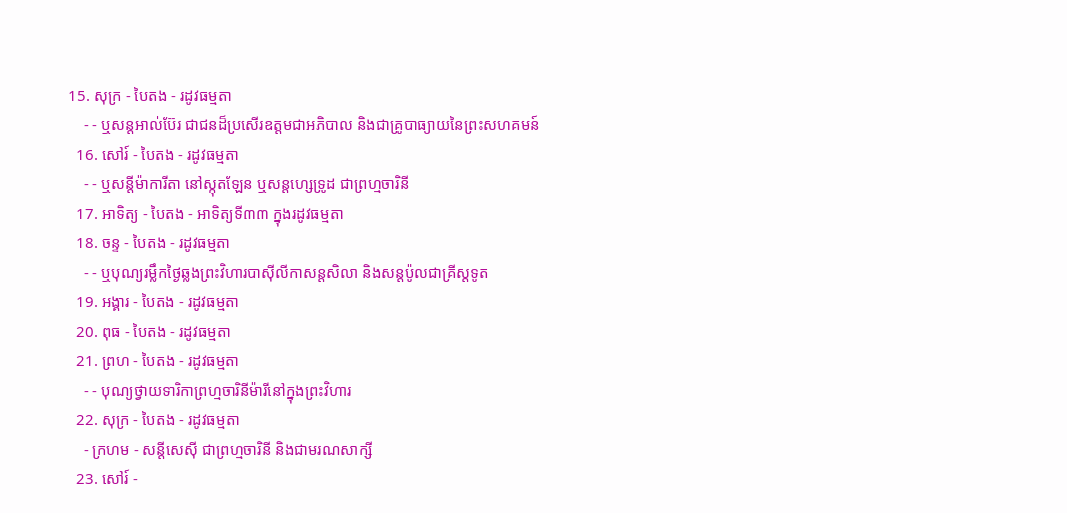15. សុក្រ - បៃតង - រដូវធម្មតា
    - - ឬសន្ដអាល់ប៊ែរ ជាជនដ៏ប្រសើរឧត្ដមជាអភិបាល និងជាគ្រូបាធ្យាយនៃព្រះសហគមន៍
  16. សៅរ៍ - បៃតង - រដូវធម្មតា
    - - ឬសន្ដីម៉ាការីតា នៅស្កុតឡែន ឬសន្ដហ្សេទ្រូដ ជាព្រហ្មចារិនី
  17. អាទិត្យ - បៃតង - អាទិត្យទី៣៣ ក្នុងរដូវធម្មតា
  18. ចន្ទ - បៃតង - រដូវធម្មតា
    - - ឬបុណ្យរម្លឹកថ្ងៃឆ្លងព្រះវិហារបាស៊ីលីកាសន្ដសិលា និងសន្ដប៉ូលជាគ្រីស្ដទូត
  19. អង្គារ - បៃតង - រដូវធម្មតា
  20. ពុធ - បៃតង - រដូវធម្មតា
  21. ព្រហ - បៃតង - រដូវធម្មតា
    - - បុណ្យថ្វាយទារិកាព្រហ្មចារិនីម៉ារីនៅក្នុងព្រះវិហារ
  22. សុក្រ - បៃតង - រដូវធម្មតា
    - ក្រហម - សន្ដីសេស៊ី ជាព្រហ្មចារិនី និងជាមរណសាក្សី
  23. សៅរ៍ -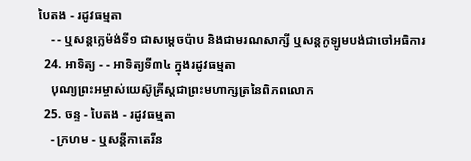បៃតង - រដូវធម្មតា
    - - ឬសន្ដក្លេម៉ង់ទី១ ជាសម្ដេចប៉ាប និងជាមរណសាក្សី ឬសន្ដកូឡូមបង់ជាចៅអធិការ
  24. អាទិត្យ - - អាទិត្យទី៣៤ ក្នុងរដូវធម្មតា
    បុណ្យព្រះអម្ចាស់យេស៊ូគ្រីស្ដជាព្រះមហាក្សត្រនៃពិភពលោក
  25. ចន្ទ - បៃតង - រដូវធម្មតា
    - ក្រហម - ឬសន្ដីកាតេរីន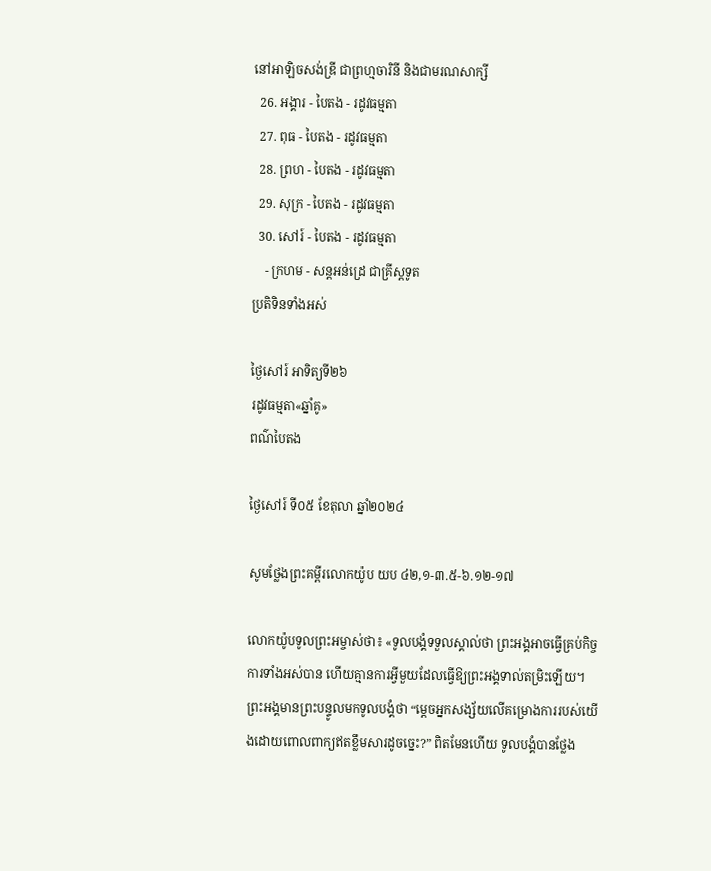នៅអាឡិចសង់ឌ្រី ជាព្រហ្មចារិនី និងជាមរណសាក្សី
  26. អង្គារ - បៃតង - រដូវធម្មតា
  27. ពុធ - បៃតង - រដូវធម្មតា
  28. ព្រហ - បៃតង - រដូវធម្មតា
  29. សុក្រ - បៃតង - រដូវធម្មតា
  30. សៅរ៍ - បៃតង - រដូវធម្មតា
    - ក្រហម - សន្ដអន់ដ្រេ ជាគ្រីស្ដទូត
ប្រតិទិនទាំងអស់

ថ្ងៃសៅរ៍ អាទិត្យទី២៦
រដូវធម្មតា«ឆ្នាំគូ»
ពណ៌បៃតង

ថ្ងៃសៅរ៍ ទី០៥ ខែតុលា ឆ្នាំ២០២៤

សូមថ្លែងព្រះគម្ពីរលោកយ៉ូប យប ៤២,១-៣.៥-៦.១២-១៧

លោកយ៉ូបទូលព្រះអម្ចាស់ថា៖ «ទូលបង្គំទទួលស្គាល់ថា ព្រះអង្គអាចធ្វើគ្រប់កិច្ចការទាំងអស់បាន ហើយគ្មានការអ្វីមួយដែលធ្វើឱ្យព្រះអង្គទាល់តម្រិះឡើយ។ ព្រះអង្គមានព្រះបន្ទូលមកទូលបង្គំថា “ម្ដេចអ្នកសង្ស័យលើគម្រោងការរបស់យើងដោយពោលពាក្យឥតខ្លឹមសារដូចច្នេះ?” ពិតមែនហើយ ទូលបង្គំបានថ្លែង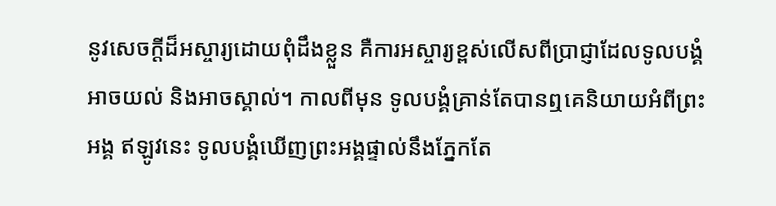នូវសេចក្ដីដ៏អស្ចារ្យដោយពុំដឹងខ្លួន គឺការអស្ចារ្យខ្ពស់លើសពីប្រាជ្ញាដែលទូលបង្គំអាចយល់ និងអាចស្គាល់។ កាលពីមុន ទូលបង្គំគ្រាន់តែបានឮគេនិយាយអំពីព្រះអង្គ ឥឡូវនេះ ទូលបង្គំឃើញព្រះអង្គផ្ទាល់នឹងភ្នែកតែ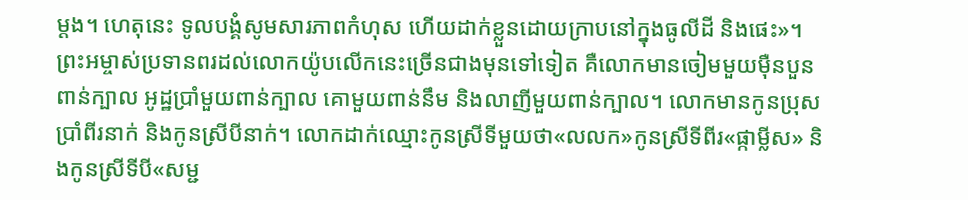ម្ដង។ ហេតុនេះ ទូលបង្គំសូមសារភាពកំហុស ហើយដាក់ខ្លួនដោយក្រាបនៅក្នុងធូលីដី និងផេះ»។ ព្រះអម្ចាស់ប្រទានពរដល់លោកយ៉ូបលើកនេះច្រើនជាងមុនទៅទៀត គឺលោកមានចៀមមួយម៉ឺនបួនពាន់ក្បាល អូដ្ឋប្រាំមួយពាន់ក្បាល គោមួយពាន់នឹម និងលាញីមួយពាន់ក្បាល។ លោកមានកូនប្រុសប្រាំពីរនាក់ និងកូនស្រីបីនាក់។ លោកដាក់ឈ្មោះកូនស្រីទីមួយថា«លលក»កូនស្រីទីពីរ«ផ្កាម្លីស» និងកូនស្រីទីបី«សម្ជ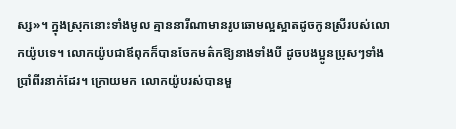ស្ស»។ ក្នុងស្រុកនោះទាំងមូល គ្មាននារីណាមានរូបឆោមល្អស្អាតដូចកូនស្រីរបស់លោកយ៉ូបទេ។ លោកយ៉ូបជាឪពុកក៏បានចែកមត៌កឱ្យនាងទាំងបី ដូចបងប្អូនប្រុសៗទាំងប្រាំពីរនាក់ដែរ។ ក្រោយមក លោកយ៉ូបរស់បានមួ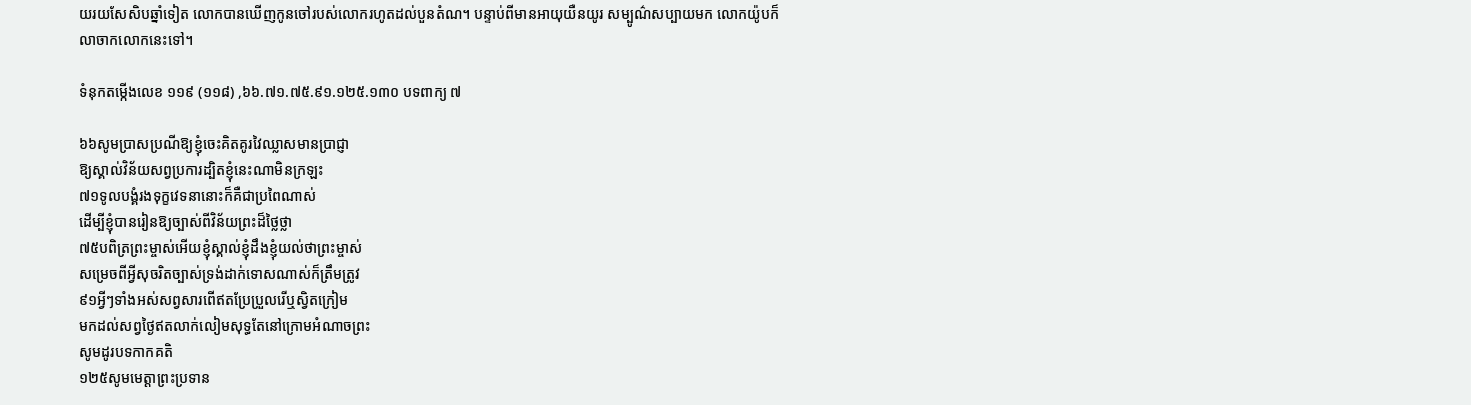យរយសែសិបឆ្នាំទៀត លោកបានឃើញកូនចៅរបស់លោករហូតដល់បួនតំណ។ បន្ទាប់ពីមានអាយុយឺនយូរ សម្បូណ៌សប្បាយមក លោកយ៉ូបក៏លាចាកលោកនេះទៅ។

ទំនុកតម្កើងលេខ ១១៩ (១១៨) ,៦៦.៧១.៧៥.៩១.១២៥.១៣០ បទពាក្យ ៧

៦៦សូមប្រាសប្រណីឱ្យខ្ញុំចេះគិតគូរវៃឈ្លាសមានប្រាជ្ញា
ឱ្យស្គាល់វិន័យសព្វប្រការដ្បិតខ្ញុំនេះណាមិនក្រឡះ
៧១ទូលបង្គំរងទុក្ខវេទនានោះក៏គឺជាប្រពៃណាស់
ដើម្បីខ្ញុំបានរៀនឱ្យច្បាស់ពីវិន័យព្រះដ៏ថ្លៃថ្លា
៧៥បពិត្រព្រះម្ចាស់អើយខ្ញុំស្គាល់ខ្ញុំដឹងខ្ញុំយល់ថាព្រះម្ចាស់
សម្រេចពីអ្វីសុចរិតច្បាស់ទ្រង់ដាក់ទោសណាស់ក៏ត្រឹមត្រូវ
៩១អ្វីៗទាំងអស់សព្វសារពើឥតប្រែប្រួលរើឬស្វិតក្រៀម
មកដល់សព្វថ្ងៃឥតលាក់លៀមសុទ្ធតែនៅក្រោមអំណាចព្រះ
សូមដូរបទកាកគតិ
១២៥សូមមេត្តាព្រះប្រទាន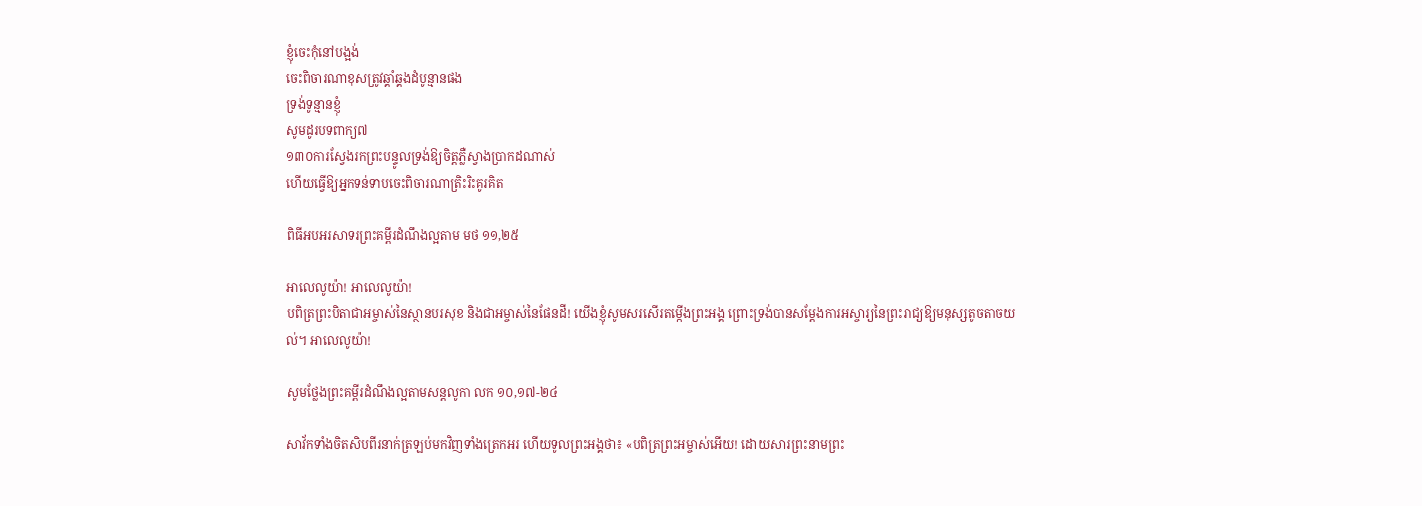ខ្ញុំចេះកុំនៅបង្អង់
ចេះពិចារណាខុសត្រូវឆ្គាំឆ្គងដំបូន្មានផង
ទ្រង់ទូន្មានខ្ញុំ
សូមដូរបទពាក្យ៧
១៣០ការស្វែងរកព្រះបន្ទូលទ្រង់ឱ្យចិត្តភ្លឺស្វាងប្រាកដណាស់
ហើយធ្វើឱ្យអ្នកទន់ទាបចេះពិចារណាត្រិះរិះគូរគិត

ពិធីអបអរសាទរព្រះគម្ពីរដំណឹងល្អតាម មថ ១១,២៥

អាលេលូយ៉ា! អាលេលូយ៉ា!
បពិត្រព្រះបិតាជាអម្ចាស់នៃស្ថានបរសុខ និងជាអម្ចាស់នៃផែនដី! យើងខ្ញុំសូមសរសើរតម្កើងព្រះអង្គ ព្រោះទ្រង់បានសម្ដែងការអស្ចារ្យនៃព្រះរាជ្យឱ្យមនុស្សតូចតាចយល់។ អាលេលូយ៉ា!

សូមថ្លែងព្រះគម្ពីរដំណឹងល្អតាមសន្តលូកា លក ១០,១៧-២៤

សាវ័កទាំងចិតសិបពីរនាក់ត្រឡប់មកវិញទាំងត្រេកអរ ហើយទូលព្រះអង្គថា៖ «បពិត្រព្រះអម្ចាស់អើយ! ដោយសារព្រះនាមព្រះ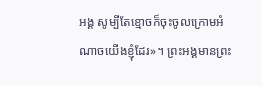អង្គ សូម្បីតែខ្មោចក៏ចុះចូលក្រោមអំណាចយើងខ្ញុំដែរ»។ ព្រះអង្គមានព្រះ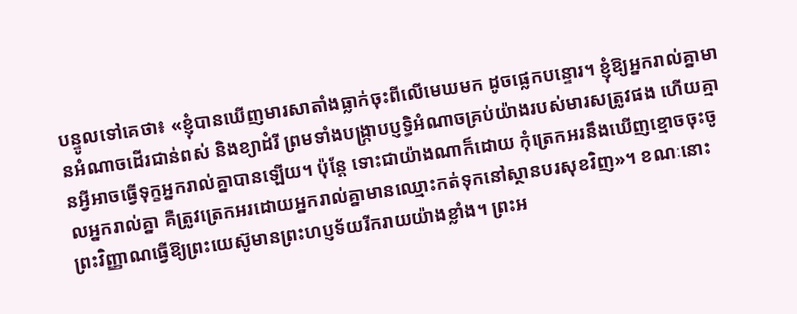បន្ទូលទៅគេថា៖ «ខ្ញុំបានឃើញមារសាតាំងធ្លាក់ចុះពីលើមេឃមក ដូចផ្លេកបន្ទោរ។ ខ្ញុំឱ្យអ្នករាល់គ្នាមានអំណាចដើរជាន់ពស់ និងខ្យាដំរី ព្រមទាំងបង្ក្រាបប្ញទិ្ធអំណាចគ្រប់យ៉ាងរបស់មារសត្រូវផង ហើយគ្មានអ្វីអាចធ្វើទុក្ខអ្នករាល់គ្នាបានឡើយ។ ប៉ុន្ដែ ទោះជាយ៉ាងណាក៏ដោយ កុំត្រេកអរនឹងឃើញខ្មោចចុះចូលអ្នករាល់គ្នា គឺត្រូវត្រេកអរដោយអ្នករាល់គ្នាមានឈ្មោះកត់ទុកនៅស្ថានបរសុខវិញ»។ ខណៈនោះ ព្រះវិញ្ញាណធ្វើឱ្យព្រះយេស៊ូមានព្រះហប្ញទ័យរីករាយយ៉ាងខ្លាំង។ ព្រះអ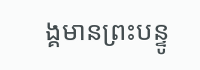ង្គមានព្រះបន្ទូ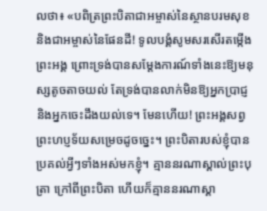លថា៖ «បពិត្រព្រះបិតាជាអម្ចាស់នៃស្ថានបរមសុខ និងជាអម្ចាស់នៃផែនដី! ទូលបង្គំសូមសរសើរតម្កើងព្រះអង្គ ព្រោះទ្រង់បានសម្ដែងការណ៍ទាំងនេះឱ្យមនុស្សតូចតាចយល់ តែទ្រង់បានលាក់មិនឱ្យអ្នកប្រាជ្ញ និងអ្នកចេះដឹងយល់ទេ។ មែនហើយ! ព្រះអង្គសព្វព្រះហប្ញទ័យសម្រេចដូចច្នេះ។ ព្រះបិតារបស់ខ្ញុំបានប្រគល់អ្វីៗទាំងអស់មកខ្ញុំ។ គ្មាននរណាស្គាល់ព្រះបុត្រា ក្រៅពីព្រះបិតា ហើយក៏គ្មាននរណាស្គា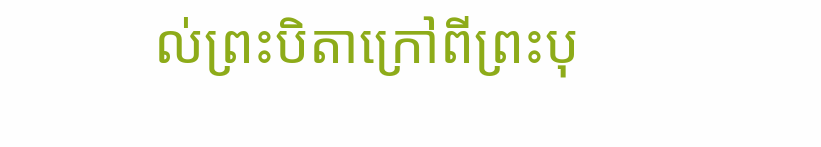ល់ព្រះបិតាក្រៅពីព្រះបុ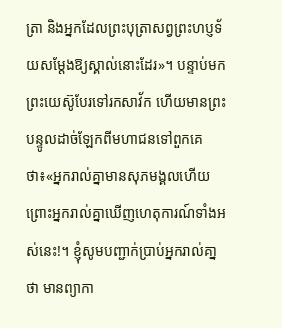ត្រា និងអ្នកដែលព្រះបុត្រាសព្វព្រះហប្ញទ័យសម្ដែងឱ្យស្គាល់នោះដែរ»។ បន្ទាប់មក ព្រះយេស៊ូបែរទៅរកសាវ័ក ហើយមានព្រះបន្ទូលដាច់ឡែកពីមហាជនទៅពួកគេថា៖«អ្នករាល់គ្នាមានសុភមង្គលហើយ ព្រោះអ្នករាល់គ្នាឃើញហេតុការណ៍ទាំងអស់នេះ!។ ខ្ញុំសូមបញ្ជាក់ប្រាប់អ្នករាល់គា្នថា មានព្យាកា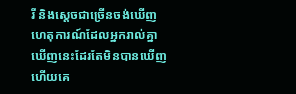រី និងស្ដេចជាច្រើនចង់ឃើញហេតុការណ៍ដែលអ្នករាល់គ្នាឃើញនេះដែរតែមិនបានឃើញ ហើយគេ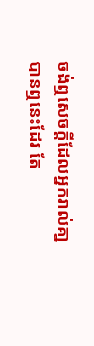ចង់ឮសេចក្ដីដែលអ្នករាល់គា្នបានឮនេះដែរ តែ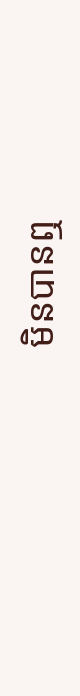មិនបានឮ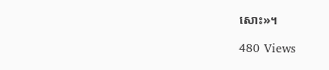សោះ»។

480 Views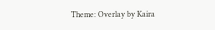Theme: Overlay by Kaira